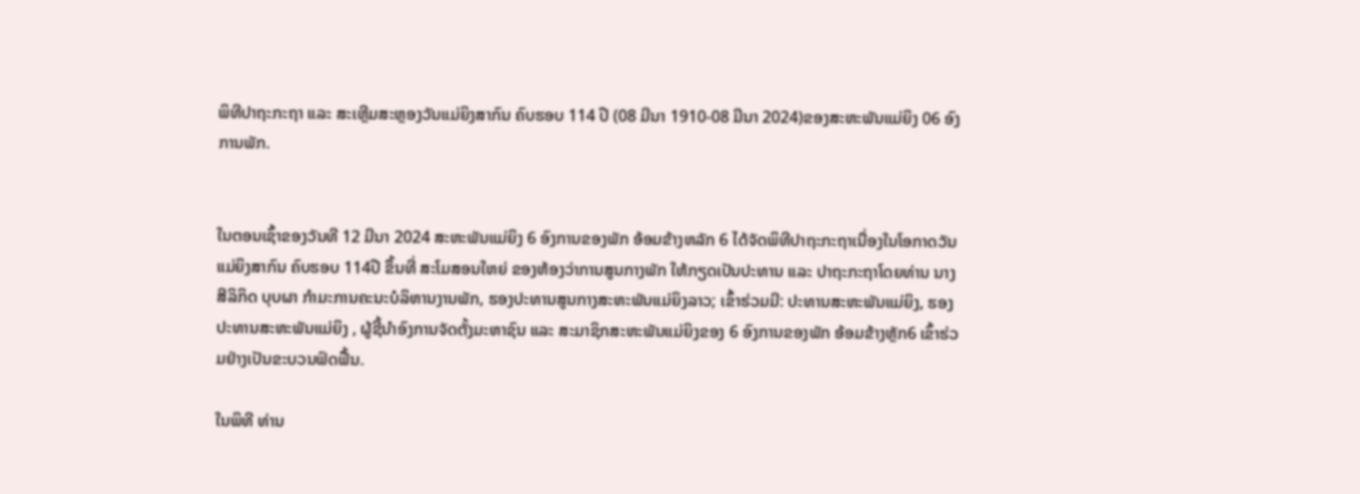ພິທີປາຖະກະຖາ ແລະ ສະເຫຼີມສະຫຼອງວັນແມ່ຍິງສາກົນ ຄົບຮອບ 114 ປີ (08 ມີນາ 1910-08 ມີນາ 2024)ຂອງສະຫະພັນແມ່ຍິງ 06 ອົງການພັກ.


ໃນຕອນເຊົ້າຂອງວັນທີ 12 ມີນາ 2024 ສະຫະພັນແມ່ຍິງ 6 ອົງການຂອງພັກ ອ້ອມຂ້າງຫລັກ 6 ໄດ້ຈັດພິທີປາຖະກະຖາເນື່ອງໃນໂອກາດວັນແມ່ຍິງສາກົນ ຄົບຮອບ 114ປີ ຂຶ້ນທີ່ ສະໂມສອນໃຫຍ່ ຂອງຫ້ອງວ່າການສູນກາງພັກ ໃຫ້ກຽດເປັນປະທານ ແລະ ປາຖະກະຖາໂດຍທ່ານ ນາງ   ສີລິກິດ ບຸບຜາ ກໍາມະການຄະນະບໍລິຫານງານພັກ, ຮອງປະທານສູນກາງສະຫະພັນແມ່ຍິງລາວ; ເຂົ້າຮ່ວມມີ: ປະທານສະຫະພັນແມ່ຍິງ, ຮອງປະທານສະຫະພັນແມ່ຍິງ , ຜູ້ຊີ້ນໍາອົງການຈັດຕັ້ງມະຫາຊົນ ແລະ ສະມາຊິກສະຫະພັນແມ່ຍິງຂອງ 6 ອົງການຂອງພັກ ອ້ອມຂ້າງຫຼັກ6 ເຂົ້າຮ່ວມຢ່າງເປັນຂະບວນຟົດຟື້ນ.

ໃນພິທີ ທ່ານ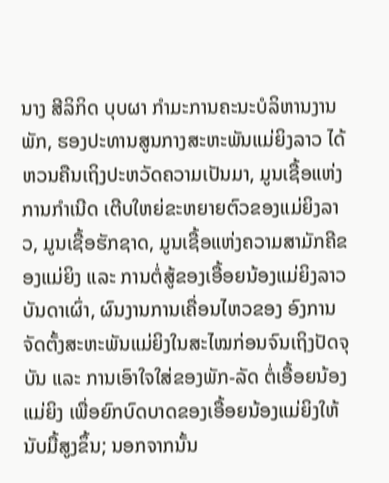ນາງ ສີລິກິດ ບຸບຜາ ກໍາມະການຄະນະບໍລິຫານງານພັກ, ຮອງປະທານສູນກາງສະຫະພັນແມ່ຍິງລາວ ໄດ້ຫວນຄືນເຖິງປະຫວັດຄວາມເປັນມາ, ມູນເຊື້ອແຫ່ງການກໍາເນີດ ເຕີບໃຫຍ່ຂະຫຍາຍຕົວຂອງແມ່ຍິງລາວ, ມູນເຊື້ອຮັກຊາດ, ມູນເຊື້ອແຫ່ງຄວາມສາມັກຄີຂອງແມ່ຍິງ ແລະ ການຕໍ່ສູ້ຂອງເອື້ອຍນ້ອງແມ່ຍິງລາວບັນດາເຜົ່າ, ຜົນງານການເຄື່ອນໄຫວຂອງ ອົງການຈັດຕັ້ງສະຫະພັນແມ່ຍິງໃນສະໄໝກ່ອນຈົນເຖິງປັດຈຸບັນ ແລະ ການເອົາໃຈໃສ່ຂອງພັກ-ລັດ ຕໍ່ເອື້ອຍນ້ອງແມ່ຍິງ ເພື່ອຍົກບົດບາດຂອງເອື້ອຍນ້ອງແມ່ຍິງໃຫ້ນັບມື້ສູງຂຶ້ນ; ນອກຈາກນັ້ນ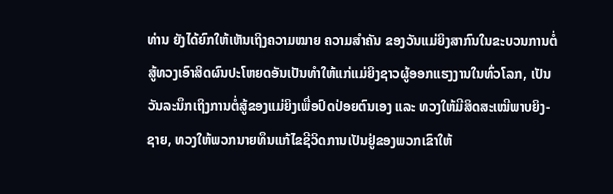ທ່ານ ຍັງໄດ້ຍົກໃຫ້ເຫັນເຖິງຄວາມໝາຍ ຄວາມສໍາຄັນ ຂອງວັນແມ່ຍິງສາກົນໃນຂະບວນການຕໍ່ສູ້ທວງເອົາສິດຜົນປະໂຫຍດອັນເປັນທໍາໃຫ້ແກ່ແມ່ຍິງຊາວຜູ້ອອກແຮງງານໃນທົ່ວໂລກ, ເປັນວັນລະນຶກເຖິງການຕໍ່ສູ້ຂອງແມ່ຍິງເພື່ອປົດປ່ອຍຕົນເອງ ແລະ ທວງໃຫ້ມີສິດສະເໝີພາບຍິງ-ຊາຍ, ທວງໃຫ້ພວກນາຍທຶນແກ້ໄຂຊີວິດການເປັນຢູ່ຂອງພວກເຂົາໃຫ້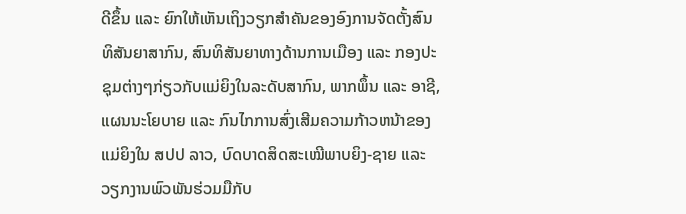ດີຂຶ້ນ ແລະ ຍົກໃຫ້ເຫັນເຖິງວຽກສໍາຄັນຂອງອົງການຈັດຕັ້ງສົນທິສັນຍາສາກົນ, ສົນທິສັນຍາທາງດ້ານການເມືອງ ແລະ ກອງປະຊຸມຕ່າງໆກ່ຽວກັບແມ່ຍິງໃນລະດັບສາກົນ, ພາກພຶ້ນ ແລະ ອາຊີ, ແຜນນະໂຍບາຍ ແລະ ກົນໄກການສົ່ງເສີມຄວາມກ້າວຫນ້າຂອງແມ່ຍິງໃນ ສປປ ລາວ, ບົດບາດສິດສະເໝີພາບຍິງ-ຊາຍ ແລະ ວຽກງານພົວພັນຮ່ວມມືກັບ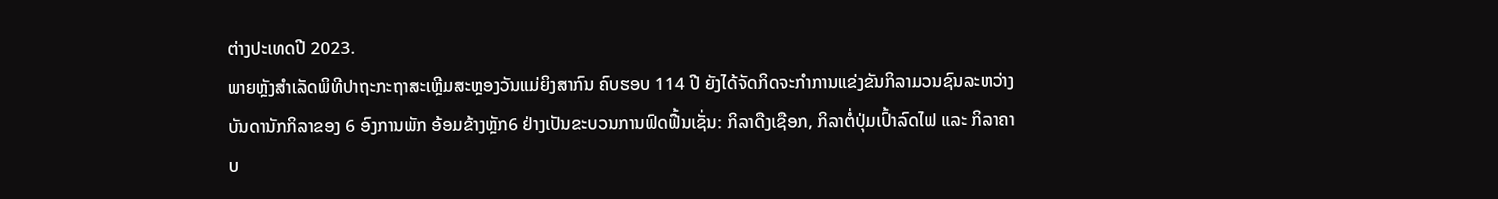ຕ່າງປະເທດປີ 2023.
ພາຍຫຼັງສໍາເລັດພິທີປາຖະກະຖາສະເຫຼີມສະຫຼອງວັນແມ່ຍິງສາກົນ ຄົບຮອບ 114 ປີ ຍັງໄດ້ຈັດກິດຈະກໍາການແຂ່ງຂັນກິລາມວນຊົນລະຫວ່າງບັນດານັກກິລາຂອງ 6 ອົງການພັກ ອ້ອມຂ້າງຫຼັກ6 ຢ່າງເປັນຂະບວນການຟົດຟື້ນເຊັ່ນ: ກິລາດືງເຊືອກ, ກິລາຕໍ່ປຸ່ມເປົ້າລົດໄຟ ແລະ ກິລາຄາບ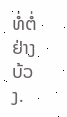ທໍ່ຕໍ່ຢ່າງບ້ວງ.